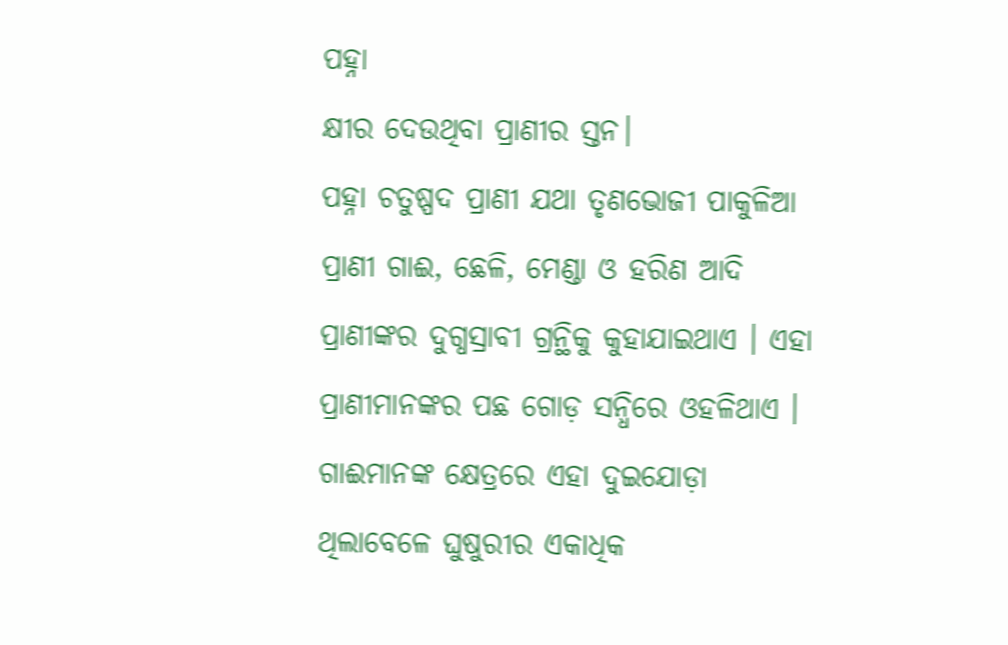ପହ୍ନା
କ୍ଷୀର ଦେଉଥିବା ପ୍ରାଣୀର ସ୍ତନ।
ପହ୍ନା ଚତୁଷ୍ପଦ ପ୍ରାଣୀ ଯଥା ତୃଣଭୋଜୀ ପାକୁଳିଆ ପ୍ରାଣୀ ଗାଈ, ଛେଳି, ମେଣ୍ଡା ଓ ହରିଣ ଆଦି ପ୍ରାଣୀଙ୍କର ଦୁଗ୍ଧସ୍ରାବୀ ଗ୍ରନ୍ଥିକୁ କୁହାଯାଇଥାଏ । ଏହା ପ୍ରାଣୀମାନଙ୍କର ପଛ ଗୋଡ଼ ସନ୍ଧିରେ ଓହଳିଥାଏ । ଗାଈମାନଙ୍କ କ୍ଷେତ୍ରରେ ଏହା ଦୁଇଯୋଡ଼ା ଥିଲାବେଳେ ଘୁଷୁରୀର ଏକାଧିକ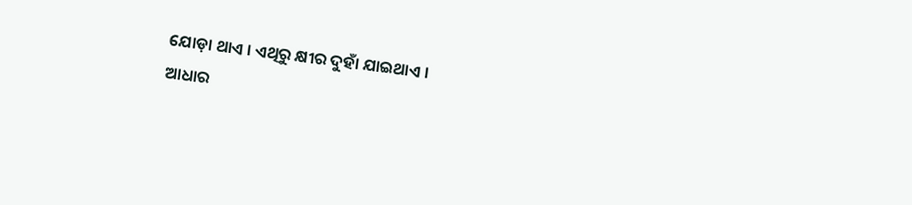ଯୋଡ଼ା ଥାଏ । ଏଥିରୁ କ୍ଷୀର ଦୁହାଁ ଯାଇଥାଏ ।
ଆଧାର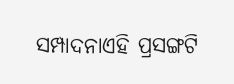ସମ୍ପାଦନାଏହି ପ୍ରସଙ୍ଗଟି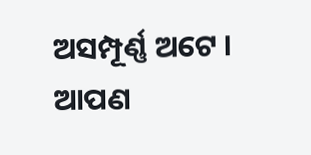ଅସମ୍ପୂର୍ଣ୍ଣ ଅଟେ । ଆପଣ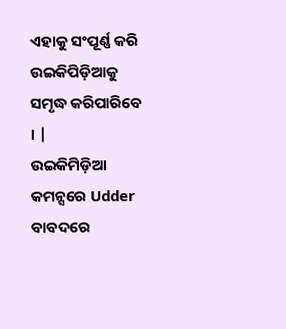ଏହାକୁ ସଂପୂର୍ଣ୍ଣ କରି ଉଇକିପିଡ଼ିଆକୁ ସମୃଦ୍ଧ କରିପାରିବେ । |
ଉଇକିମିଡ଼ିଆ କମନ୍ସରେ Udder
ବାବଦରେ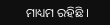ମାଧ୍ୟମ ରହିଛି ।